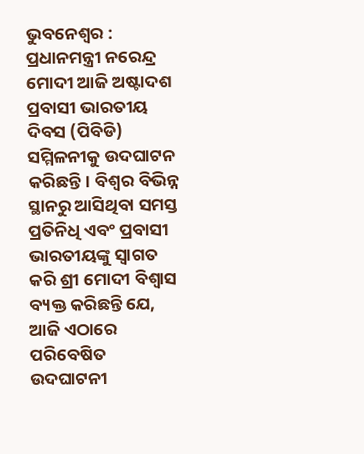ଭୁବନେଶ୍ୱର : ପ୍ରଧାନମନ୍ତ୍ରୀ ନରେନ୍ଦ୍ର ମୋଦୀ ଆଜି ଅଷ୍ଟାଦଶ ପ୍ରବାସୀ ଭାରତୀୟ ଦିବସ (ପିବିଡି) ସମ୍ମିଳନୀକୁ ଉଦଘାଟନ କରିଛନ୍ତି। ବିଶ୍ୱର ବିଭିନ୍ନ ସ୍ଥାନରୁ ଆସିଥିବା ସମସ୍ତ ପ୍ରତିନିଧି ଏବଂ ପ୍ରବାସୀ ଭାରତୀୟଙ୍କୁ ସ୍ୱାଗତ କରି ଶ୍ରୀ ମୋଦୀ ବିଶ୍ୱାସ ବ୍ୟକ୍ତ କରିଛନ୍ତି ଯେ, ଆଜି ଏଠାରେ ପରିବେଷିତ ଉଦଘାଟନୀ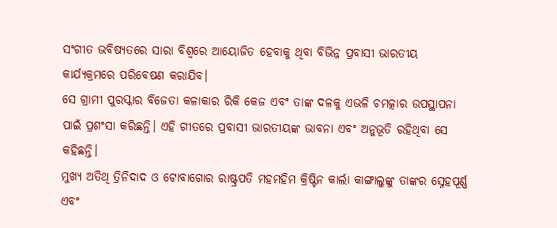ସଂଗୀତ ଭବିଷ୍ୟତରେ ସାରା ବିଶ୍ୱରେ ଆୟୋଜିତ ହେବାକୁ ଥିବା ବିଭିନ୍ନ ପ୍ରବାସୀ ଭାରତୀୟ କାର୍ଯ୍ୟକ୍ରମରେ ପରିବେଷଣ କରାଯିବ।
ସେ ଗ୍ରାମୀ ପୁରସ୍କାର ବିଜେତା କଳାକାର ରିକି କେଜ ଏବଂ ତାଙ୍କ ଦଳକୁ ଏଭଳି ଚମତ୍କାର ଉପସ୍ଥାପନା ପାଇଁ ପ୍ରଶଂସା କରିଛନ୍ତି। ଏହି ଗୀତରେ ପ୍ରବାସୀ ଭାରତୀୟଙ୍କ ଭାବନା ଏବଂ ଅନୁଭୂତି ରହିଥିବା ସେ କହିଛନ୍ତି।
ମୁଖ୍ୟ ଅତିଥି ତ୍ରିନିଦାଦ ଓ ଟୋବାଗୋର ରାଷ୍ଟ୍ରପତି ମହମହିମ କ୍ରିଷ୍ଟିନ କାର୍ଲା କାଙ୍ଗାଲୁଙ୍କୁ ତାଙ୍କର ସ୍ନେହପୂର୍ଣ୍ଣ ଏବଂ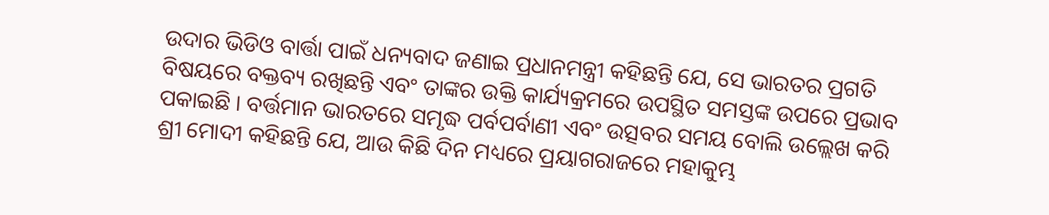ଉଦାର ଭିଡିଓ ବାର୍ତ୍ତା ପାଇଁ ଧନ୍ୟବାଦ ଜଣାଇ ପ୍ରଧାନମନ୍ତ୍ରୀ କହିଛନ୍ତି ଯେ, ସେ ଭାରତର ପ୍ରଗତି ବିଷୟରେ ବକ୍ତବ୍ୟ ରଖିଛନ୍ତି ଏବଂ ତାଙ୍କର ଉକ୍ତି କାର୍ଯ୍ୟକ୍ରମରେ ଉପସ୍ଥିତ ସମସ୍ତଙ୍କ ଉପରେ ପ୍ରଭାବ ପକାଇଛି । ବର୍ତ୍ତମାନ ଭାରତରେ ସମୃଦ୍ଧ ପର୍ବପର୍ବାଣୀ ଏବଂ ଉତ୍ସବର ସମୟ ବୋଲି ଉଲ୍ଲେଖ କରି ଶ୍ରୀ ମୋଦୀ କହିଛନ୍ତି ଯେ, ଆଉ କିଛି ଦିନ ମଧ୍ୟରେ ପ୍ରୟାଗରାଜରେ ମହାକୁମ୍ଭ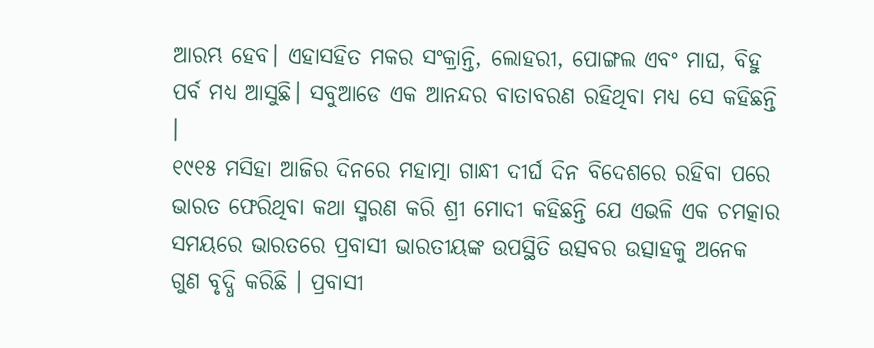ଆରମ୍ଭ ହେବ। ଏହାସହିତ ମକର ସଂକ୍ରାନ୍ତି, ଲୋହରୀ, ପୋଙ୍ଗଲ ଏବଂ ମାଘ, ବିହୁ ପର୍ବ ମଧ୍ୟ ଆସୁଛି। ସବୁଆଡେ ଏକ ଆନନ୍ଦର ବାତାବରଣ ରହିଥିବା ମଧ୍ୟ ସେ କହିଛନ୍ତି ।
୧୯୧୫ ମସିହା ଆଜିର ଦିନରେ ମହାତ୍ମା ଗାନ୍ଧୀ ଦୀର୍ଘ ଦିନ ବିଦେଶରେ ରହିବା ପରେ ଭାରତ ଫେରିଥିବା କଥା ସ୍ମରଣ କରି ଶ୍ରୀ ମୋଦୀ କହିଛନ୍ତି ଯେ ଏଭଳି ଏକ ଚମତ୍କାର ସମୟରେ ଭାରତରେ ପ୍ରବାସୀ ଭାରତୀୟଙ୍କ ଉପସ୍ଥିତି ଉତ୍ସବର ଉତ୍ସାହକୁ ଅନେକ ଗୁଣ ବୃଦ୍ଧି କରିଛି । ପ୍ରବାସୀ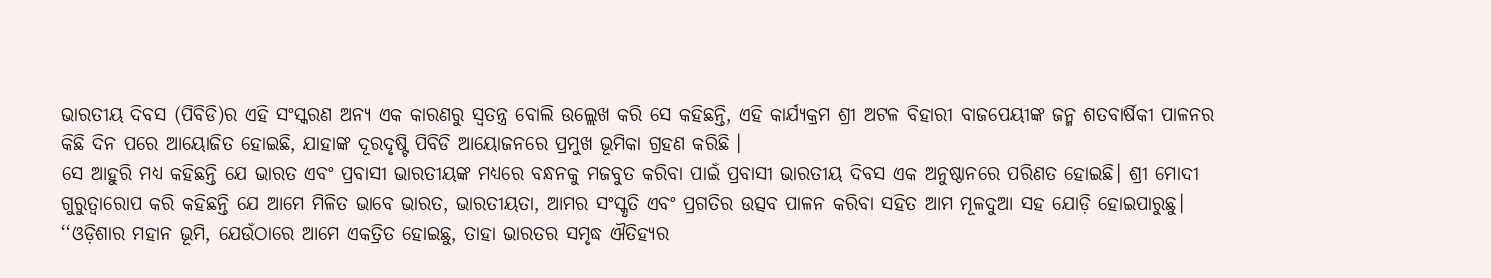ଭାରତୀୟ ଦିବସ (ପିବିଡି)ର ଏହି ସଂସ୍କରଣ ଅନ୍ୟ ଏକ କାରଣରୁ ସ୍ୱତନ୍ତ୍ର ବୋଲି ଉଲ୍ଲେଖ କରି ସେ କହିଛନ୍ତି, ଏହି କାର୍ଯ୍ୟକ୍ରମ ଶ୍ରୀ ଅଟଳ ବିହାରୀ ବାଜପେୟୀଙ୍କ ଜନ୍ମ ଶତବାର୍ଷିକୀ ପାଳନର କିଛି ଦିନ ପରେ ଆୟୋଜିତ ହୋଇଛି, ଯାହାଙ୍କ ଦୂରଦୃଷ୍ଟି ପିବିଡି ଆୟୋଜନରେ ପ୍ରମୁଖ ଭୂମିକା ଗ୍ରହଣ କରିଛି ।
ସେ ଆହୁରି ମଧ୍ୟ କହିଛନ୍ତି ଯେ ଭାରତ ଏବଂ ପ୍ରବାସୀ ଭାରତୀୟଙ୍କ ମଧ୍ୟରେ ବନ୍ଧନକୁ ମଜବୁତ କରିବା ପାଇଁ ପ୍ରବାସୀ ଭାରତୀୟ ଦିବସ ଏକ ଅନୁଷ୍ଠାନରେ ପରିଣତ ହୋଇଛି। ଶ୍ରୀ ମୋଦୀ ଗୁରୁତ୍ୱାରୋପ କରି କହିଛନ୍ତି ଯେ ଆମେ ମିଳିତ ଭାବେ ଭାରତ, ଭାରତୀୟତା, ଆମର ସଂସ୍କୃତି ଏବଂ ପ୍ରଗତିର ଉତ୍ସବ ପାଳନ କରିବା ସହିତ ଆମ ମୂଳଦୁଆ ସହ ଯୋଡ଼ି ହୋଇପାରୁଛୁ।
‘‘ଓଡ଼ିଶାର ମହାନ ଭୂମି, ଯେଉଁଠାରେ ଆମେ ଏକତ୍ରିତ ହୋଇଛୁ, ତାହା ଭାରତର ସମୃଦ୍ଧ ଐତିହ୍ୟର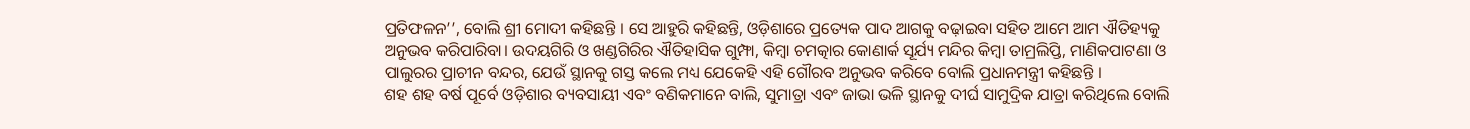ପ୍ରତିଫଳନ’’, ବୋଲି ଶ୍ରୀ ମୋଦୀ କହିଛନ୍ତି । ସେ ଆହୁରି କହିଛନ୍ତି, ଓଡ଼ିଶାରେ ପ୍ରତ୍ୟେକ ପାଦ ଆଗକୁ ବଢ଼ାଇବା ସହିତ ଆମେ ଆମ ଐତିହ୍ୟକୁ ଅନୁଭବ କରିପାରିବା। ଉଦୟଗିରି ଓ ଖଣ୍ଡଗିରିର ଐତିହାସିକ ଗୁମ୍ଫା, କିମ୍ବା ଚମତ୍କାର କୋଣାର୍କ ସୂର୍ଯ୍ୟ ମନ୍ଦିର କିମ୍ବା ତାମ୍ରଲିପ୍ତି, ମାଣିକପାଟଣା ଓ ପାଲୁରର ପ୍ରାଚୀନ ବନ୍ଦର, ଯେଉଁ ସ୍ଥାନକୁ ଗସ୍ତ କଲେ ମଧ୍ୟ ଯେକେହି ଏହି ଗୌରବ ଅନୁଭବ କରିବେ ବୋଲି ପ୍ରଧାନମନ୍ତ୍ରୀ କହିଛନ୍ତି ।
ଶହ ଶହ ବର୍ଷ ପୂର୍ବେ ଓଡ଼ିଶାର ବ୍ୟବସାୟୀ ଏବଂ ବଣିକମାନେ ବାଲି, ସୁମାତ୍ରା ଏବଂ ଜାଭା ଭଳି ସ୍ଥାନକୁ ଦୀର୍ଘ ସାମୁଦ୍ରିକ ଯାତ୍ରା କରିଥିଲେ ବୋଲି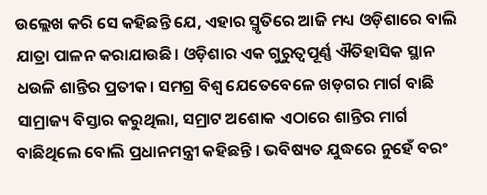ଉଲ୍ଲେଖ କରି ସେ କହିଛନ୍ତି ଯେ, ଏହାର ସ୍ମୃତିରେ ଆଜି ମଧ୍ୟ ଓଡ଼ିଶାରେ ବାଲି ଯାତ୍ରା ପାଳନ କରାଯାଉଛି। ଓଡ଼ିଶାର ଏକ ଗୁରୁତ୍ୱପୂର୍ଣ୍ଣ ଐତିହାସିକ ସ୍ଥାନ ଧଉଳି ଶାନ୍ତିର ପ୍ରତୀକ। ସମଗ୍ର ବିଶ୍ୱ ଯେତେବେଳେ ଖଡ଼ଗର ମାର୍ଗ ବାଛି ସାମ୍ରାଜ୍ୟ ବିସ୍ତାର କରୁଥିଲା, ସମ୍ରାଟ ଅଶୋକ ଏଠାରେ ଶାନ୍ତିର ମାର୍ଗ ବାଛିଥିଲେ ବୋଲି ପ୍ରଧାନମନ୍ତ୍ରୀ କହିଛନ୍ତି । ଭବିଷ୍ୟତ ଯୁଦ୍ଧରେ ନୁହେଁ ବରଂ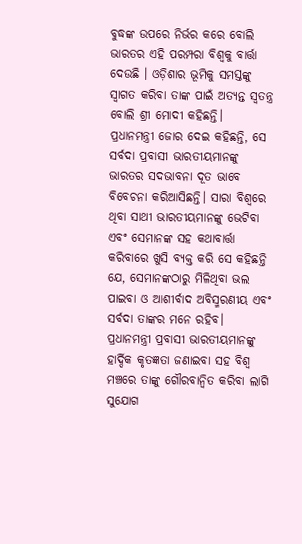ବୁଦ୍ଧଙ୍କ ଉପରେ ନିର୍ଭର କରେ ବୋଲି ଭାରତର ଏହି ପରମ୍ପରା ବିଶ୍ୱକୁ ବାର୍ତ୍ତା ଦେଉଛି । ଓଡ଼ିଶାର ଭୂମିକୁ ସମସ୍ତଙ୍କୁ ସ୍ୱାଗତ କରିବା ତାଙ୍କ ପାଇଁ ଅତ୍ୟନ୍ତ ସ୍ୱତନ୍ତ୍ର ବୋଲି ଶ୍ରୀ ମୋଦୀ କହିଛନ୍ତି।
ପ୍ରଧାନମନ୍ତ୍ରୀ ଜୋର ଦେଇ କହିଛନ୍ତି, ସେ ସର୍ବଦା ପ୍ରବାସୀ ଭାରତୀୟମାନଙ୍କୁ ଭାରତର ସଦଭାବନା ଦୂତ ଭାବେ ବିବେଚନା କରିଆସିଛନ୍ତି। ସାରା ବିଶ୍ୱରେ ଥିବା ସାଥୀ ଭାରତୀୟମାନଙ୍କୁ ଭେଟିବା ଏବଂ ସେମାନଙ୍କ ସହ କଥାବାର୍ତ୍ତା କରିବାରେ ଖୁସି ବ୍ୟକ୍ତ କରି ସେ କହିଛନ୍ତି ଯେ, ସେମାନଙ୍କଠାରୁ ମିଳିଥିବା ଭଲ ପାଇବା ଓ ଆଶୀର୍ବାଦ ଅବିସ୍ମରଣୀୟ ଏବଂ ସର୍ବଦା ତାଙ୍କର ମନେ ରହିବ।
ପ୍ରଧାନମନ୍ତ୍ରୀ ପ୍ରବାସୀ ଭାରତୀୟମାନଙ୍କୁ ହାର୍ଦ୍ଦିକ କୃତଜ୍ଞତା ଜଣାଇବା ସହ ବିଶ୍ୱ ମଞ୍ଚରେ ତାଙ୍କୁ ଗୌରବାନ୍ୱିତ କରିବା ଲାଗି ସୁଯୋଗ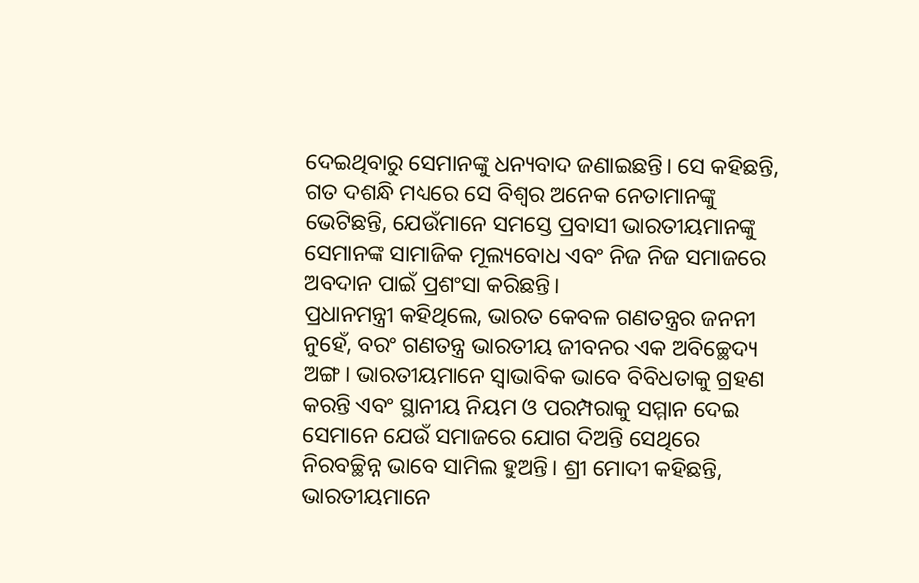ଦେଇଥିବାରୁ ସେମାନଙ୍କୁ ଧନ୍ୟବାଦ ଜଣାଇଛନ୍ତି। ସେ କହିଛନ୍ତି, ଗତ ଦଶନ୍ଧି ମଧ୍ୟରେ ସେ ବିଶ୍ୱର ଅନେକ ନେତାମାନଙ୍କୁ ଭେଟିଛନ୍ତି, ଯେଉଁମାନେ ସମସ୍ତେ ପ୍ରବାସୀ ଭାରତୀୟମାନଙ୍କୁ ସେମାନଙ୍କ ସାମାଜିକ ମୂଲ୍ୟବୋଧ ଏବଂ ନିଜ ନିଜ ସମାଜରେ ଅବଦାନ ପାଇଁ ପ୍ରଶଂସା କରିଛନ୍ତି।
ପ୍ରଧାନମନ୍ତ୍ରୀ କହିଥିଲେ, ଭାରତ କେବଳ ଗଣତନ୍ତ୍ରର ଜନନୀ ନୁହେଁ, ବରଂ ଗଣତନ୍ତ୍ର ଭାରତୀୟ ଜୀବନର ଏକ ଅବିଚ୍ଛେଦ୍ୟ ଅଙ୍ଗ। ଭାରତୀୟମାନେ ସ୍ୱାଭାବିକ ଭାବେ ବିବିଧତାକୁ ଗ୍ରହଣ କରନ୍ତି ଏବଂ ସ୍ଥାନୀୟ ନିୟମ ଓ ପରମ୍ପରାକୁ ସମ୍ମାନ ଦେଇ ସେମାନେ ଯେଉଁ ସମାଜରେ ଯୋଗ ଦିଅନ୍ତି ସେଥିରେ ନିରବଚ୍ଛିନ୍ନ ଭାବେ ସାମିଲ ହୁଅନ୍ତି। ଶ୍ରୀ ମୋଦୀ କହିଛନ୍ତି, ଭାରତୀୟମାନେ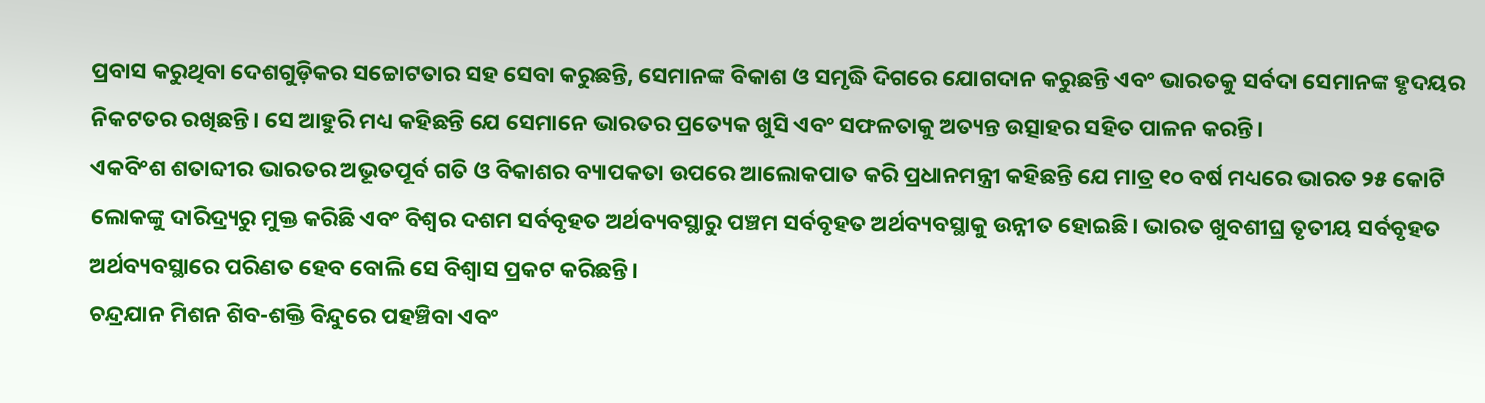ପ୍ରବାସ କରୁଥିବା ଦେଶଗୁଡ଼ିକର ସଚ୍ଚୋଟତାର ସହ ସେବା କରୁଛନ୍ତି, ସେମାନଙ୍କ ବିକାଶ ଓ ସମୃଦ୍ଧି ଦିଗରେ ଯୋଗଦାନ କରୁଛନ୍ତି ଏବଂ ଭାରତକୁ ସର୍ବଦା ସେମାନଙ୍କ ହୃଦୟର ନିକଟତର ରଖିଛନ୍ତି। ସେ ଆହୁରି ମଧ୍ୟ କହିଛନ୍ତି ଯେ ସେମାନେ ଭାରତର ପ୍ରତ୍ୟେକ ଖୁସି ଏବଂ ସଫଳତାକୁ ଅତ୍ୟନ୍ତ ଉତ୍ସାହର ସହିତ ପାଳନ କରନ୍ତି।
ଏକବିଂଶ ଶତାବ୍ଦୀର ଭାରତର ଅଭୂତପୂର୍ବ ଗତି ଓ ବିକାଶର ବ୍ୟାପକତା ଉପରେ ଆଲୋକପାତ କରି ପ୍ରଧାନମନ୍ତ୍ରୀ କହିଛନ୍ତି ଯେ ମାତ୍ର ୧୦ ବର୍ଷ ମଧ୍ୟରେ ଭାରତ ୨୫ କୋଟି ଲୋକଙ୍କୁ ଦାରିଦ୍ର୍ୟରୁ ମୁକ୍ତ କରିଛି ଏବଂ ବିଶ୍ୱର ଦଶମ ସର୍ବବୃହତ ଅର୍ଥବ୍ୟବସ୍ଥାରୁ ପଞ୍ଚମ ସର୍ବବୃହତ ଅର୍ଥବ୍ୟବସ୍ଥାକୁ ଉନ୍ନୀତ ହୋଇଛି। ଭାରତ ଖୁବଶୀଘ୍ର ତୃତୀୟ ସର୍ବବୃହତ ଅର୍ଥବ୍ୟବସ୍ଥାରେ ପରିଣତ ହେବ ବୋଲି ସେ ବିଶ୍ୱାସ ପ୍ରକଟ କରିଛନ୍ତି।
ଚନ୍ଦ୍ରଯାନ ମିଶନ ଶିବ-ଶକ୍ତି ବିନ୍ଦୁରେ ପହଞ୍ଚିବା ଏବଂ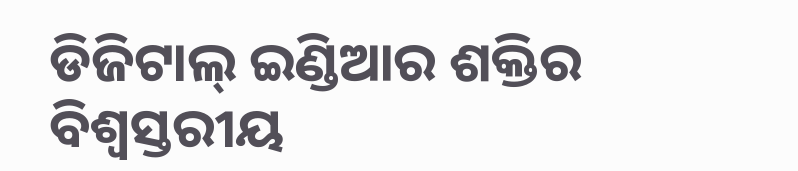ଡିଜିଟାଲ୍ ଇଣ୍ଡିଆର ଶକ୍ତିର ବିଶ୍ୱସ୍ତରୀୟ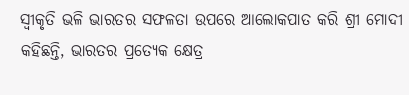ସ୍ୱୀକୃତି ଭଳି ଭାରତର ସଫଳତା ଉପରେ ଆଲୋକପାତ କରି ଶ୍ରୀ ମୋଦୀ କହିଛନ୍ତି, ଭାରତର ପ୍ରତ୍ୟେକ କ୍ଷେତ୍ର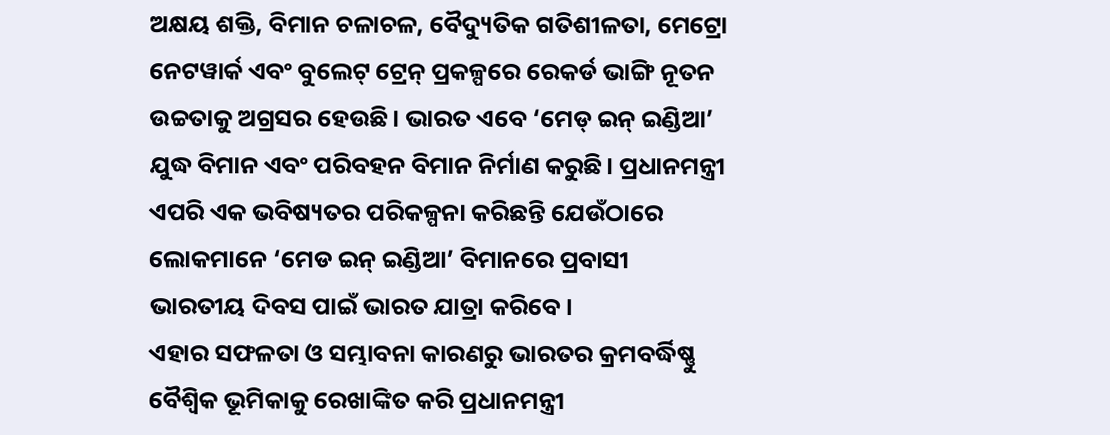ଅକ୍ଷୟ ଶକ୍ତି, ବିମାନ ଚଳାଚଳ, ବୈଦ୍ୟୁତିକ ଗତିଶୀଳତା, ମେଟ୍ରୋ ନେଟୱାର୍କ ଏବଂ ବୁଲେଟ୍ ଟ୍ରେନ୍ ପ୍ରକଳ୍ପରେ ରେକର୍ଡ ଭାଙ୍ଗି ନୂତନ ଉଚ୍ଚତାକୁ ଅଗ୍ରସର ହେଉଛି। ଭାରତ ଏବେ ‘ମେଡ୍ ଇନ୍ ଇଣ୍ଡିଆ’ ଯୁଦ୍ଧ ବିମାନ ଏବଂ ପରିବହନ ବିମାନ ନିର୍ମାଣ କରୁଛି। ପ୍ରଧାନମନ୍ତ୍ରୀ ଏପରି ଏକ ଭବିଷ୍ୟତର ପରିକଳ୍ପନା କରିଛନ୍ତି ଯେଉଁଠାରେ ଲୋକମାନେ ‘ମେଡ ଇନ୍ ଇଣ୍ଡିଆ’ ବିମାନରେ ପ୍ରବାସୀ ଭାରତୀୟ ଦିବସ ପାଇଁ ଭାରତ ଯାତ୍ରା କରିବେ।
ଏହାର ସଫଳତା ଓ ସମ୍ଭାବନା କାରଣରୁ ଭାରତର କ୍ରମବର୍ଦ୍ଧିଷ୍ଣୁ ବୈଶ୍ୱିକ ଭୂମିକାକୁ ରେଖାଙ୍କିତ କରି ପ୍ରଧାନମନ୍ତ୍ରୀ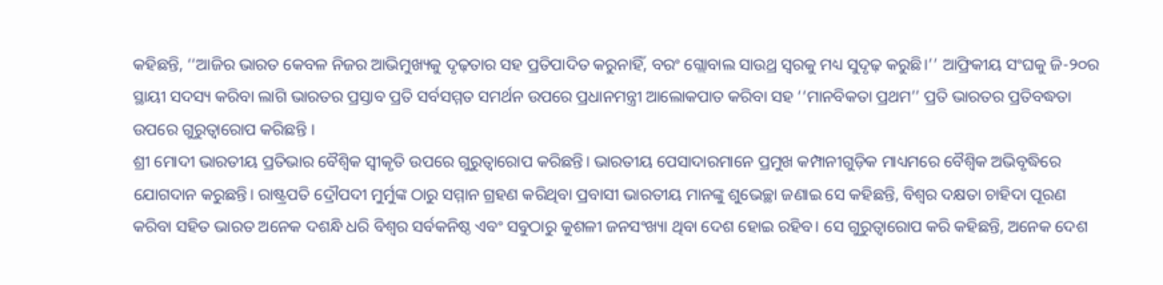କହିଛନ୍ତି, ‘‘ଆଜିର ଭାରତ କେବଳ ନିଜର ଆଭିମୁଖ୍ୟକୁ ଦୃଢ଼ତାର ସହ ପ୍ରତିପାଦିତ କରୁନାହିଁ, ବରଂ ଗ୍ଲୋବାଲ ସାଉଥ୍ର ସ୍ୱରକୁ ମଧ୍ୟ ସୁଦୃଢ଼ କରୁଛି।’’ ଆଫ୍ରିକୀୟ ସଂଘକୁ ଜି-୨୦ର ସ୍ଥାୟୀ ସଦସ୍ୟ କରିବା ଲାଗି ଭାରତର ପ୍ରସ୍ତାବ ପ୍ରତି ସର୍ବସମ୍ମତ ସମର୍ଥନ ଉପରେ ପ୍ରଧାନମନ୍ତ୍ରୀ ଆଲୋକପାତ କରିବା ସହ ‘‘ମାନବିକତା ପ୍ରଥମ’’ ପ୍ରତି ଭାରତର ପ୍ରତିବଦ୍ଧତା ଉପରେ ଗୁରୁତ୍ୱାରୋପ କରିଛନ୍ତି ।
ଶ୍ରୀ ମୋଦୀ ଭାରତୀୟ ପ୍ରତିଭାର ବୈଶ୍ୱିକ ସ୍ୱୀକୃତି ଉପରେ ଗୁରୁତ୍ୱାରୋପ କରିଛନ୍ତି। ଭାରତୀୟ ପେସାଦାରମାନେ ପ୍ରମୁଖ କମ୍ପାନୀଗୁଡ଼ିକ ମାଧ୍ୟମରେ ବୈଶ୍ୱିକ ଅଭିବୃଦ୍ଧିରେ ଯୋଗଦାନ କରୁଛନ୍ତି। ରାଷ୍ଟ୍ରପତି ଦ୍ରୌପଦୀ ମୁର୍ମୁଙ୍କ ଠାରୁ ସମ୍ମାନ ଗ୍ରହଣ କରିଥିବା ପ୍ରବାସୀ ଭାରତୀୟ ମାନଙ୍କୁ ଶୁଭେଚ୍ଛା ଜଣାଇ ସେ କହିଛନ୍ତି, ବିଶ୍ୱର ଦକ୍ଷତା ଚାହିଦା ପୂରଣ କରିବା ସହିତ ଭାରତ ଅନେକ ଦଶନ୍ଧି ଧରି ବିଶ୍ୱର ସର୍ବକନିଷ୍ଠ ଏବଂ ସବୁଠାରୁ କୁଶଳୀ ଜନସଂଖ୍ୟା ଥିବା ଦେଶ ହୋଇ ରହିବ। ସେ ଗୁରୁତ୍ୱାରୋପ କରି କହିଛନ୍ତି, ଅନେକ ଦେଶ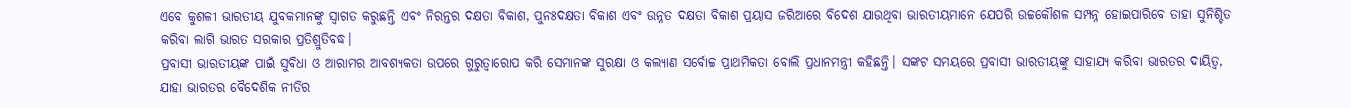ଏବେ କୁଶଳୀ ଭାରତୀୟ ଯୁବକମାନଙ୍କୁ ସ୍ୱାଗତ କରୁଛନ୍ତି ଏବଂ ନିରନ୍ତର ଦକ୍ଷତା ବିକାଶ, ପୁନଃଦକ୍ଷତା ବିକାଶ ଏବଂ ଉନ୍ନତ ଦକ୍ଷତା ବିକାଶ ପ୍ରୟାସ ଜରିଆରେ ବିଦେଶ ଯାଉଥିବା ଭାରତୀୟମାନେ ଯେପରି ଉଚ୍ଚକୌଶଳ ସମ୍ପନ୍ନ ହୋଇପାରିବେ ତାହା ସୁନିଶ୍ଚିତ କରିବା ଲାଗି ଭାରତ ସରକାର ପ୍ରତିଶ୍ରୁତିବଦ୍ଧ।
ପ୍ରବାସୀ ଭାରତୀୟଙ୍କ ପାଇଁ ସୁବିଧା ଓ ଆରାମର ଆବଶ୍ୟକତା ଉପରେ ଗୁରୁତ୍ୱାରୋପ କରି ସେମାନଙ୍କ ସୁରକ୍ଷା ଓ କଲ୍ୟାଣ ସର୍ବୋଚ୍ଚ ପ୍ରାଥମିକତା ବୋଲି ପ୍ରଧାନମନ୍ତ୍ରୀ କହିଛନ୍ତି। ସଙ୍କଟ ସମୟରେ ପ୍ରବାସୀ ଭାରତୀୟଙ୍କୁ ସାହାଯ୍ୟ କରିବା ଭାରତର ଦାୟିତ୍ୱ, ଯାହା ଭାରତର ବୈଦେଶିକ ନୀତିର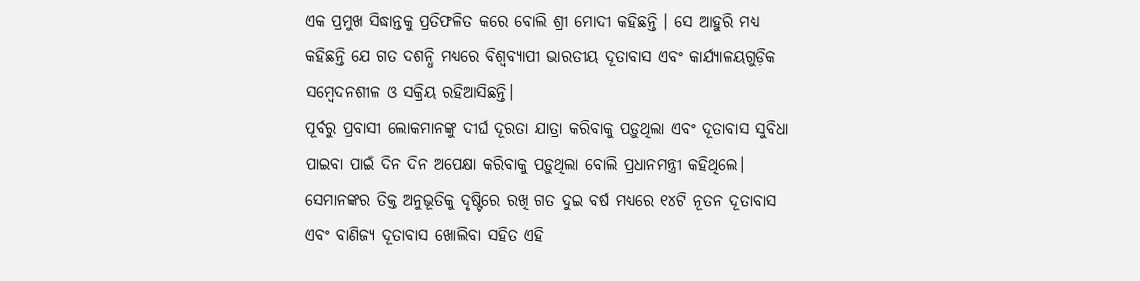ଏକ ପ୍ରମୁଖ ସିଦ୍ଧାନ୍ତକୁ ପ୍ରତିଫଳିତ କରେ ବୋଲି ଶ୍ରୀ ମୋଦୀ କହିଛନ୍ତି । ସେ ଆହୁରି ମଧ୍ୟ କହିଛନ୍ତି ଯେ ଗତ ଦଶନ୍ଧି ମଧ୍ୟରେ ବିଶ୍ୱବ୍ୟାପୀ ଭାରତୀୟ ଦୂତାବାସ ଏବଂ କାର୍ଯ୍ୟାଳୟଗୁଡ଼ିକ ସମ୍ବେଦନଶୀଳ ଓ ସକ୍ରିୟ ରହିଆସିଛନ୍ତି।
ପୂର୍ବରୁ ପ୍ରବାସୀ ଲୋକମାନଙ୍କୁ ଦୀର୍ଘ ଦୂରତା ଯାତ୍ରା କରିବାକୁ ପଡ଼ୁଥିଲା ଏବଂ ଦୂତାବାସ ସୁବିଧା ପାଇବା ପାଇଁ ଦିନ ଦିନ ଅପେକ୍ଷା କରିବାକୁ ପଡ଼ୁଥିଲା ବୋଲି ପ୍ରଧାନମନ୍ତ୍ରୀ କହିଥିଲେ। ସେମାନଙ୍କର ତିକ୍ତ ଅନୁଭୂତିକୁ ଦୃଷ୍ଟିରେ ରଖି ଗତ ଦୁଇ ବର୍ଷ ମଧ୍ୟରେ ୧୪ଟି ନୂତନ ଦୂତାବାସ ଏବଂ ବାଣିଜ୍ୟ ଦୂତାବାସ ଖୋଲିବା ସହିତ ଏହି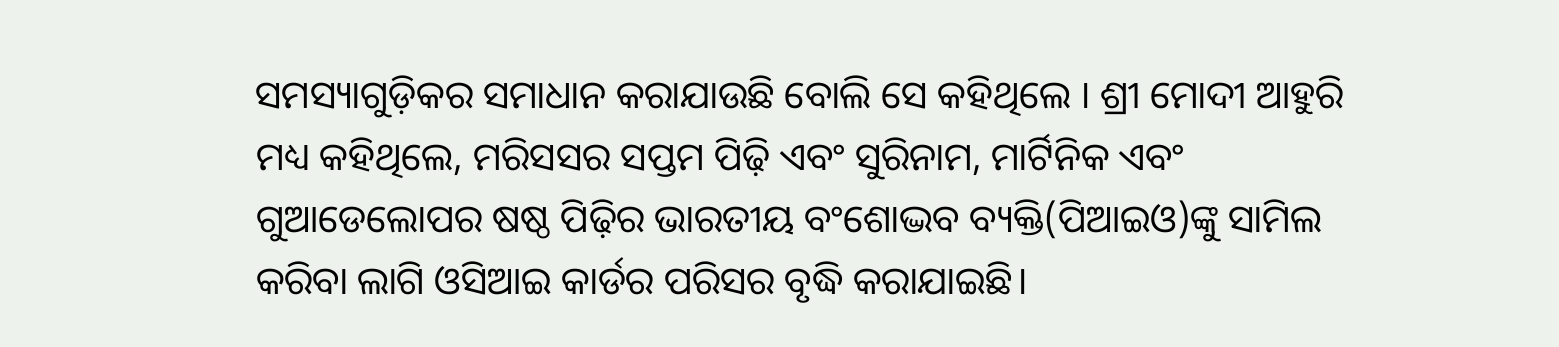ସମସ୍ୟାଗୁଡ଼ିକର ସମାଧାନ କରାଯାଉଛି ବୋଲି ସେ କହିଥିଲେ । ଶ୍ରୀ ମୋଦୀ ଆହୁରି ମଧ୍ୟ କହିଥିଲେ, ମରିସସର ସପ୍ତମ ପିଢ଼ି ଏବଂ ସୁରିନାମ, ମାର୍ଟିନିକ ଏବଂ ଗୁଆଡେଲୋପର ଷଷ୍ଠ ପିଢ଼ିର ଭାରତୀୟ ବଂଶୋଦ୍ଭବ ବ୍ୟକ୍ତି(ପିଆଇଓ)ଙ୍କୁ ସାମିଲ କରିବା ଲାଗି ଓସିଆଇ କାର୍ଡର ପରିସର ବୃଦ୍ଧି କରାଯାଇଛି।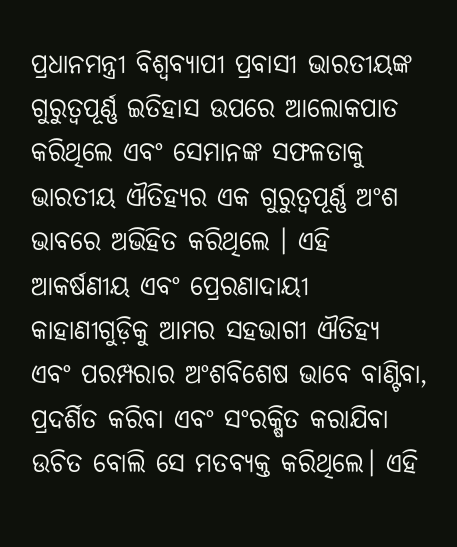ପ୍ରଧାନମନ୍ତ୍ରୀ ବିଶ୍ୱବ୍ୟାପୀ ପ୍ରବାସୀ ଭାରତୀୟଙ୍କ ଗୁରୁତ୍ୱପୂର୍ଣ୍ଣ ଇତିହାସ ଉପରେ ଆଲୋକପାତ କରିଥିଲେ ଏବଂ ସେମାନଙ୍କ ସଫଳତାକୁ ଭାରତୀୟ ଐତିହ୍ୟର ଏକ ଗୁରୁତ୍ୱପୂର୍ଣ୍ଣ ଅଂଶ ଭାବରେ ଅଭିହିତ କରିଥିଲେ । ଏହି ଆକର୍ଷଣୀୟ ଏବଂ ପ୍ରେରଣାଦାୟୀ କାହାଣୀଗୁଡ଼ିକୁ ଆମର ସହଭାଗୀ ଐତିହ୍ୟ ଏବଂ ପରମ୍ପରାର ଅଂଶବିଶେଷ ଭାବେ ବାଣ୍ଟିବା, ପ୍ରଦର୍ଶିତ କରିବା ଏବଂ ସଂରକ୍ଷିତ କରାଯିବା ଉଚିତ ବୋଲି ସେ ମତବ୍ୟକ୍ତ କରିଥିଲେ। ଏହି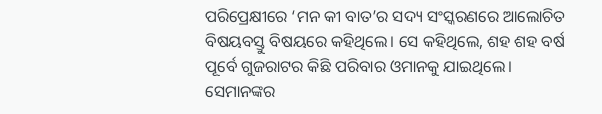ପରିପ୍ରେକ୍ଷୀରେ ‘ମନ କୀ ବାତ’ର ସଦ୍ୟ ସଂସ୍କରଣରେ ଆଲୋଚିତ ବିଷୟବସ୍ତୁ ବିଷୟରେ କହିଥିଲେ। ସେ କହିଥିଲେ, ଶହ ଶହ ବର୍ଷ ପୂର୍ବେ ଗୁଜରାଟର କିଛି ପରିବାର ଓମାନକୁ ଯାଇଥିଲେ। ସେମାନଙ୍କର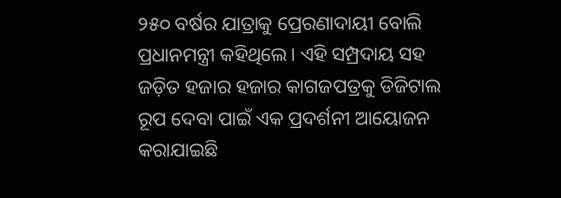୨୫୦ ବର୍ଷର ଯାତ୍ରାକୁ ପ୍ରେରଣାଦାୟୀ ବୋଲି ପ୍ରଧାନମନ୍ତ୍ରୀ କହିଥିଲେ। ଏହି ସମ୍ପ୍ରଦାୟ ସହ ଜଡ଼ିତ ହଜାର ହଜାର କାଗଜପତ୍ରକୁ ଡିଜିଟାଲ ରୂପ ଦେବା ପାଇଁ ଏକ ପ୍ରଦର୍ଶନୀ ଆୟୋଜନ କରାଯାଇଛି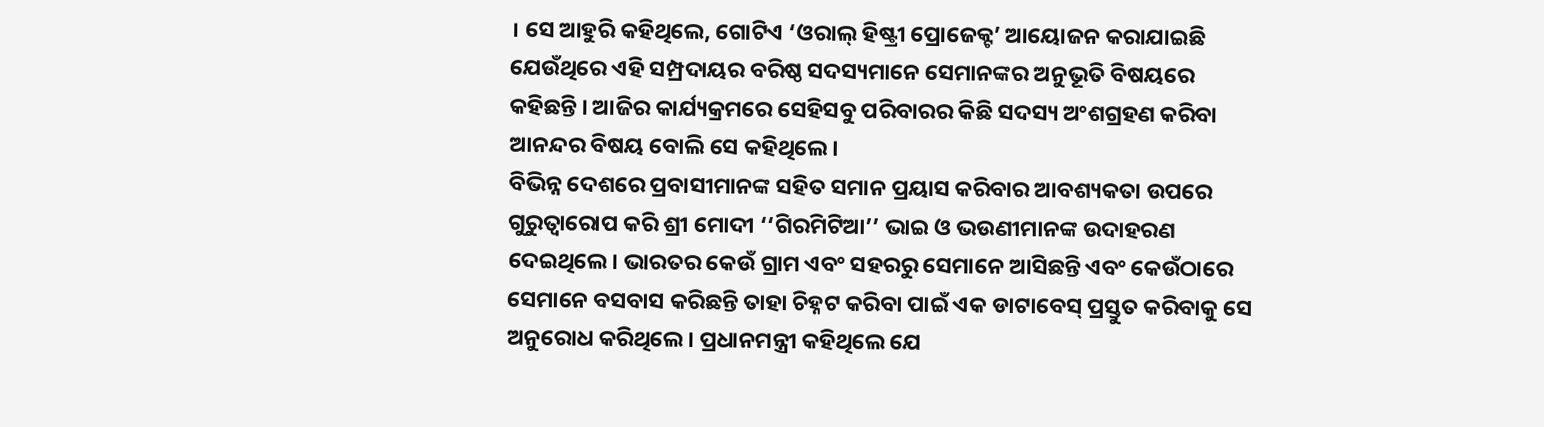। ସେ ଆହୁରି କହିଥିଲେ, ଗୋଟିଏ ‘ଓରାଲ୍ ହିଷ୍ଟ୍ରୀ ପ୍ରୋଜେକ୍ଟ’ ଆୟୋଜନ କରାଯାଇଛି ଯେଉଁଥିରେ ଏହି ସମ୍ପ୍ରଦାୟର ବରିଷ୍ଠ ସଦସ୍ୟମାନେ ସେମାନଙ୍କର ଅନୁଭୂତି ବିଷୟରେ କହିଛନ୍ତି । ଆଜିର କାର୍ଯ୍ୟକ୍ରମରେ ସେହିସବୁ ପରିବାରର କିଛି ସଦସ୍ୟ ଅଂଶଗ୍ରହଣ କରିବା ଆନନ୍ଦର ବିଷୟ ବୋଲି ସେ କହିଥିଲେ।
ବିଭିନ୍ନ ଦେଶରେ ପ୍ରବାସୀମାନଙ୍କ ସହିତ ସମାନ ପ୍ରୟାସ କରିବାର ଆବଶ୍ୟକତା ଉପରେ ଗୁରୁତ୍ୱାରୋପ କରି ଶ୍ରୀ ମୋଦୀ ‘‘ଗିରମିଟିଆ’’ ଭାଇ ଓ ଭଉଣୀମାନଙ୍କ ଉଦାହରଣ ଦେଇଥିଲେ। ଭାରତର କେଉଁ ଗ୍ରାମ ଏବଂ ସହରରୁ ସେମାନେ ଆସିଛନ୍ତି ଏବଂ କେଉଁଠାରେ ସେମାନେ ବସବାସ କରିଛନ୍ତି ତାହା ଚିହ୍ନଟ କରିବା ପାଇଁ ଏକ ଡାଟାବେସ୍ ପ୍ରସ୍ତୁତ କରିବାକୁ ସେ ଅନୁରୋଧ କରିଥିଲେ। ପ୍ରଧାନମନ୍ତ୍ରୀ କହିଥିଲେ ଯେ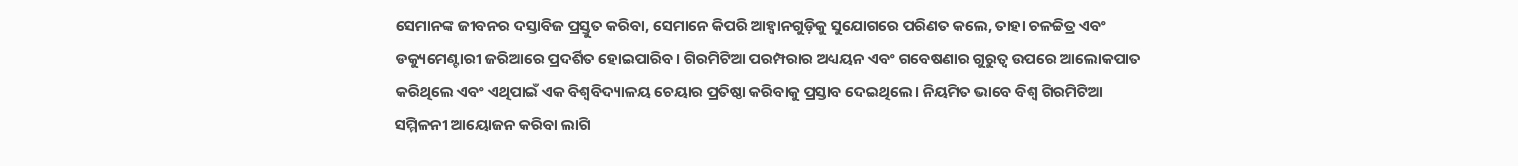ସେମାନଙ୍କ ଜୀବନର ଦସ୍ତାବିଜ ପ୍ରସ୍ତୁତ କରିବା, ସେମାନେ କିପରି ଆହ୍ୱାନଗୁଡ଼ିକୁ ସୁଯୋଗରେ ପରିଣତ କଲେ, ତାହା ଚଳଚ୍ଚିତ୍ର ଏବଂ ଡକ୍ୟୁମେଣ୍ଟାରୀ ଜରିଆରେ ପ୍ରଦର୍ଶିତ ହୋଇପାରିବ। ଗିରମିଟିଆ ପରମ୍ପରାର ଅଧ୍ୟୟନ ଏବଂ ଗବେଷଣାର ଗୁରୁତ୍ୱ ଉପରେ ଆଲୋକପାତ କରିଥିଲେ ଏବଂ ଏଥିପାଇଁ ଏକ ବିଶ୍ୱବିଦ୍ୟାଳୟ ଚେୟାର ପ୍ରତିଷ୍ଠା କରିବାକୁ ପ୍ରସ୍ତାବ ଦେଇଥିଲେ। ନିୟମିତ ଭାବେ ବିଶ୍ୱ ଗିରମିଟିଆ ସମ୍ମିଳନୀ ଆୟୋଜନ କରିବା ଲାଗି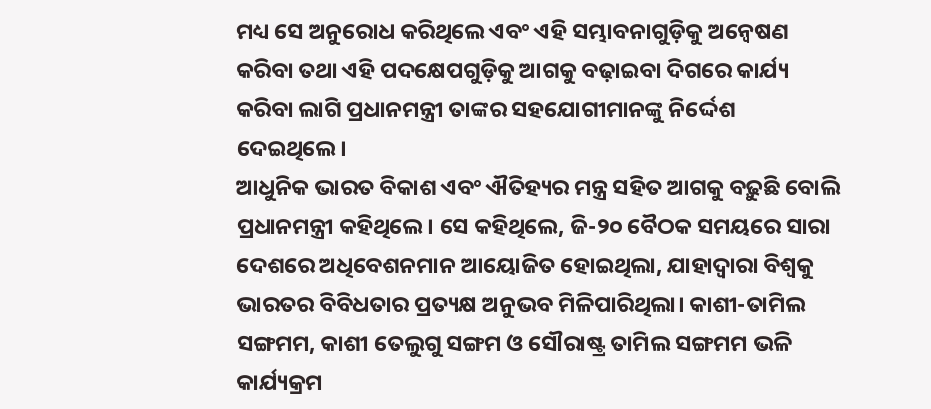ମଧ୍ୟ ସେ ଅନୁରୋଧ କରିଥିଲେ ଏବଂ ଏହି ସମ୍ଭାବନାଗୁଡ଼ିକୁ ଅନ୍ୱେଷଣ କରିବା ତଥା ଏହି ପଦକ୍ଷେପଗୁଡ଼ିକୁ ଆଗକୁ ବଢ଼ାଇବା ଦିଗରେ କାର୍ଯ୍ୟ କରିବା ଲାଗି ପ୍ରଧାନମନ୍ତ୍ରୀ ତାଙ୍କର ସହଯୋଗୀମାନଙ୍କୁ ନିର୍ଦ୍ଦେଶ ଦେଇଥିଲେ।
ଆଧୁନିକ ଭାରତ ବିକାଶ ଏବଂ ଐତିହ୍ୟର ମନ୍ତ୍ର ସହିତ ଆଗକୁ ବଢ଼ୁଛି ବୋଲି ପ୍ରଧାନମନ୍ତ୍ରୀ କହିଥିଲେ। ସେ କହିଥିଲେ, ଜି-୨୦ ବୈଠକ ସମୟରେ ସାରା ଦେଶରେ ଅଧିବେଶନମାନ ଆୟୋଜିତ ହୋଇଥିଲା, ଯାହାଦ୍ୱାରା ବିଶ୍ୱକୁ ଭାରତର ବିବିଧତାର ପ୍ରତ୍ୟକ୍ଷ ଅନୁଭବ ମିଳିପାରିଥିଲା। କାଶୀ-ତାମିଲ ସଙ୍ଗମମ, କାଶୀ ତେଲୁଗୁ ସଙ୍ଗମ ଓ ସୌରାଷ୍ଟ୍ର ତାମିଲ ସଙ୍ଗମମ ଭଳି କାର୍ଯ୍ୟକ୍ରମ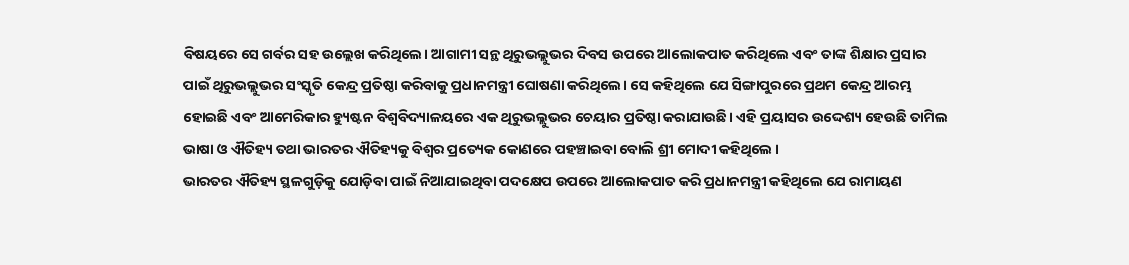ବିଷୟରେ ସେ ଗର୍ବର ସହ ଉଲ୍ଲେଖ କରିଥିଲେ। ଆଗାମୀ ସନ୍ଥ ଥିରୁଭଲ୍ଲୁଭର ଦିବସ ଉପରେ ଆଲୋକପାତ କରିଥିଲେ ଏବଂ ତାଙ୍କ ଶିକ୍ଷାର ପ୍ରସାର ପାଇଁ ଥିରୁଭଲ୍ଲୁଭର ସଂସ୍କୃତି କେନ୍ଦ୍ର ପ୍ରତିଷ୍ଠା କରିବାକୁ ପ୍ରଧାନମନ୍ତ୍ରୀ ଘୋଷଣା କରିଥିଲେ। ସେ କହିଥିଲେ ଯେ ସିଙ୍ଗାପୁରରେ ପ୍ରଥମ କେନ୍ଦ୍ର ଆରମ୍ଭ ହୋଇଛି ଏବଂ ଆମେରିକାର ହ୍ୟୁଷ୍ଟନ ବିଶ୍ୱବିଦ୍ୟାଳୟରେ ଏକ ଥିରୁଭଲ୍ଲୁଭର ଚେୟାର ପ୍ରତିଷ୍ଠା କରାଯାଉଛି। ଏହି ପ୍ରୟାସର ଉଦ୍ଦେଶ୍ୟ ହେଉଛି ତାମିଲ ଭାଷା ଓ ଐତିହ୍ୟ ତଥା ଭାରତର ଐତିହ୍ୟକୁ ବିଶ୍ୱର ପ୍ରତ୍ୟେକ କୋଣରେ ପହଞ୍ଚାଇବା ବୋଲି ଶ୍ରୀ ମୋଦୀ କହିଥିଲେ ।
ଭାରତର ଐତିହ୍ୟ ସ୍ଥଳଗୁଡ଼ିକୁ ଯୋଡ଼ିବା ପାଇଁ ନିଆଯାଇଥିବା ପଦକ୍ଷେପ ଉପରେ ଆଲୋକପାତ କରି ପ୍ରଧାନମନ୍ତ୍ରୀ କହିଥିଲେ ଯେ ରାମାୟଣ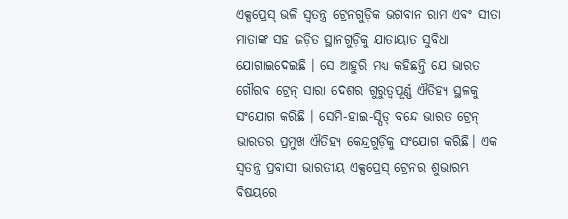ଏକ୍ସପ୍ରେସ୍ ଭଳି ସ୍ୱତନ୍ତ୍ର ଟ୍ରେନଗୁଡ଼ିକ ଭଗବାନ ରାମ ଏବଂ ସୀତା ମାତାଙ୍କ ସହ ଜଡ଼ିତ ସ୍ଥାନଗୁଡ଼ିକୁ ଯାତାୟାତ ସୁବିଧା ଯୋଗାଇଦେଇଛି । ସେ ଆହୁରି ମଧ୍ୟ କହିଛନ୍ତି ଯେ ଭାରତ ଗୌରବ ଟ୍ରେନ୍ ସାରା ଦେଶର ଗୁରୁତ୍ୱପୂର୍ଣ୍ଣ ଐତିହ୍ୟ ସ୍ଥଳକୁ ସଂଯୋଗ କରିଛି । ସେମି-ହାଇ-ସ୍ପିଡ୍ ବନ୍ଦେ ଭାରତ ଟ୍ରେନ୍ ଭାରତର ପ୍ରମୁଖ ଐତିହ୍ୟ କେନ୍ଦ୍ରଗୁଡ଼ିକୁ ସଂଯୋଗ କରିଛି। ଏକ ସ୍ୱତନ୍ତ୍ର ପ୍ରବାସୀ ଭାରତୀୟ ଏକ୍ସପ୍ରେସ୍ ଟ୍ରେନର ଶୁଭାରମ୍ଭ ବିଷୟରେ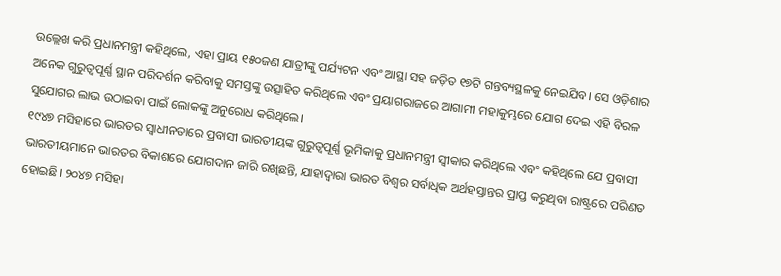ଉଲ୍ଲେଖ କରି ପ୍ରଧାନମନ୍ତ୍ରୀ କହିଥିଲେ, ଏହା ପ୍ରାୟ ୧୫୦ଜଣ ଯାତ୍ରୀଙ୍କୁ ପର୍ଯ୍ୟଟନ ଏବଂ ଆସ୍ଥା ସହ ଜଡ଼ିତ ୧୭ଟି ଗନ୍ତବ୍ୟସ୍ଥଳକୁ ନେଇଯିବ। ସେ ଓଡ଼ିଶାର ଅନେକ ଗୁରୁତ୍ୱପୂର୍ଣ୍ଣ ସ୍ଥାନ ପରିଦର୍ଶନ କରିବାକୁ ସମସ୍ତଙ୍କୁ ଉତ୍ସାହିତ କରିଥିଲେ ଏବଂ ପ୍ରୟାଗରାଜରେ ଆଗାମୀ ମହାକୁମ୍ଭରେ ଯୋଗ ଦେଇ ଏହି ବିରଳ ସୁଯୋଗର ଲାଭ ଉଠାଇବା ପାଇଁ ଲୋକଙ୍କୁ ଅନୁରୋଧ କରିଥିଲେ।
୧୯୪୭ ମସିହାରେ ଭାରତର ସ୍ୱାଧୀନତାରେ ପ୍ରବାସୀ ଭାରତୀୟଙ୍କ ଗୁରୁତ୍ୱପୂର୍ଣ୍ଣ ଭୂମିକାକୁ ପ୍ରଧାନମନ୍ତ୍ରୀ ସ୍ୱୀକାର କରିଥିଲେ ଏବଂ କହିଥିଲେ ଯେ ପ୍ରବାସୀ ଭାରତୀୟମାନେ ଭାରତର ବିକାଶରେ ଯୋଗଦାନ ଜାରି ରଖିଛନ୍ତି, ଯାହାଦ୍ୱାରା ଭାରତ ବିଶ୍ୱର ସର୍ବାଧିକ ଅର୍ଥହସ୍ତାନ୍ତର ପ୍ରାପ୍ତ କରୁଥିବା ରାଷ୍ଟ୍ରରେ ପରିଣତ ହୋଇଛି। ୨୦୪୭ ମସିହା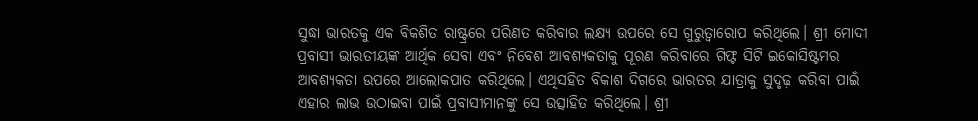ସୁଦ୍ଧା ଭାରତକୁ ଏକ ବିକଶିତ ରାଷ୍ଟ୍ରରେ ପରିଣତ କରିବାର ଲକ୍ଷ୍ୟ ଉପରେ ସେ ଗୁରୁତ୍ୱାରୋପ କରିଥିଲେ। ଶ୍ରୀ ମୋଦୀ ପ୍ରବାସୀ ଭାରତୀୟଙ୍କ ଆର୍ଥିକ ସେବା ଏବଂ ନିବେଶ ଆବଶ୍ୟକତାକୁ ପୂରଣ କରିବାରେ ଗିଫ୍ଟ ସିଟି ଇକୋସିଷ୍ଟମର ଆବଶ୍ୟକତା ଉପରେ ଆଲୋକପାତ କରିଥିଲେ। ଏଥିସହିତ ବିକାଶ ଦିଗରେ ଭାରତର ଯାତ୍ରାକୁ ସୁଦୃଢ଼ କରିବା ପାଇଁ ଏହାର ଲାଭ ଉଠାଇବା ପାଇଁ ପ୍ରବାସୀମାନଙ୍କୁ ସେ ଉତ୍ସାହିତ କରିଥିଲେ। ଶ୍ରୀ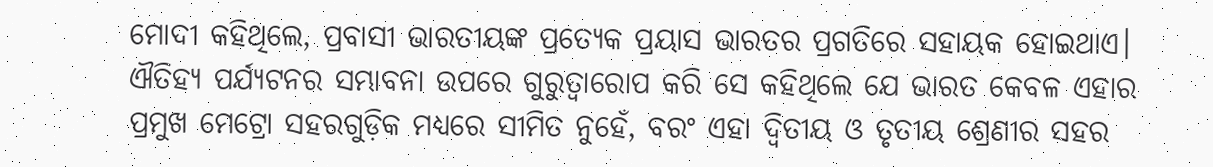ମୋଦୀ କହିଥିଲେ, ପ୍ରବାସୀ ଭାରତୀୟଙ୍କ ପ୍ରତ୍ୟେକ ପ୍ରୟାସ ଭାରତର ପ୍ରଗତିରେ ସହାୟକ ହୋଇଥାଏ। ଐତିହ୍ୟ ପର୍ଯ୍ୟଟନର ସମ୍ଭାବନା ଉପରେ ଗୁରୁତ୍ୱାରୋପ କରି ସେ କହିଥିଲେ ଯେ ଭାରତ କେବଳ ଏହାର ପ୍ରମୁଖ ମେଟ୍ରୋ ସହରଗୁଡ଼ିକ ମଧ୍ୟରେ ସୀମିତ ନୁହେଁ, ବରଂ ଏହା ଦ୍ୱିତୀୟ ଓ ତୃତୀୟ ଶ୍ରେଣୀର ସହର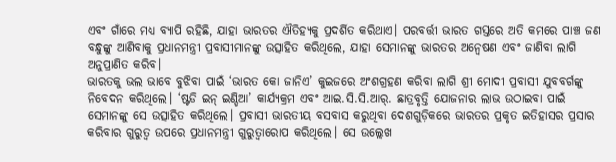ଏବଂ ଗାଁରେ ମଧ୍ୟ ବ୍ୟାପି ରହିଛି, ଯାହା ଭାରତର ଐତିହ୍ୟକୁ ପ୍ରଦର୍ଶିତ କରିଥାଏ। ପରବର୍ତ୍ତୀ ଭାରତ ଗସ୍ତରେ ଅତି କମରେ ପାଞ୍ଚ ଜଣ ବନ୍ଧୁଙ୍କୁ ଆଣିବାକୁ ପ୍ରଧାନମନ୍ତ୍ରୀ ପ୍ରବାସୀମାନଙ୍କୁ ଉତ୍ସାହିତ କରିଥିଲେ, ଯାହା ସେମାନଙ୍କୁ ଭାରତର ଅନ୍ୱେଷଣ ଏବଂ ଜାଣିବା ଲାଗି ଅନୁପ୍ରାଣିତ କରିବ।
ଭାରତକୁ ଭଲ ଭାବେ ବୁଝିବା ପାଇଁ ‘ଭାରତ କୋ ଜାନିଏ’ କୁଇଜରେ ଅଂଶଗ୍ରହଣ କରିବା ଲାଗି ଶ୍ରୀ ମୋଦୀ ପ୍ରବାସୀ ଯୁବବର୍ଗଙ୍କୁ ନିବେଦନ କରିଥିଲେ। ‘ଷ୍ଟଡି ଇନ୍ ଇଣ୍ଡିଆ’ କାର୍ଯ୍ୟକ୍ରମ ଏବଂ ଆଇ.ସି.ସି.ଆର୍. ଛାତ୍ରବୃତ୍ତି ଯୋଜନାର ଲାଭ ଉଠାଇବା ପାଇଁ ସେମାନଙ୍କୁ ସେ ଉତ୍ସାହିତ କରିଥିଲେ। ପ୍ରବାସୀ ଭାରତୀୟ ବସବାସ କରୁଥିବା ଦେଶଗୁଡ଼ିକରେ ଭାରତର ପ୍ରକୃତ ଇତିହାସର ପ୍ରସାର କରିବାର ଗୁରୁତ୍ୱ ଉପରେ ପ୍ରଧାନମନ୍ତ୍ରୀ ଗୁରୁତ୍ୱାରୋପ କରିଥିଲେ। ସେ ଉଲ୍ଲେଖ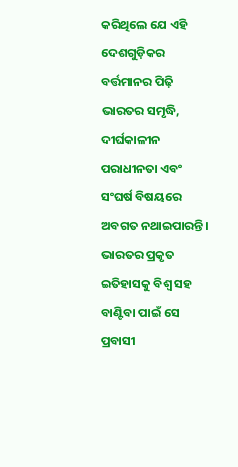କରିଥିଲେ ଯେ ଏହି ଦେଶଗୁଡ଼ିକର ବର୍ତ୍ତମାନର ପିଢ଼ି ଭାରତର ସମୃଦ୍ଧି, ଦୀର୍ଘକାଳୀନ ପରାଧୀନତା ଏବଂ ସଂଘର୍ଷ ବିଷୟରେ ଅବଗତ ନଥାଇପାରନ୍ତି। ଭାରତର ପ୍ରକୃତ ଇତିହାସକୁ ବିଶ୍ୱ ସହ ବାଣ୍ଟିବା ପାଇଁ ସେ ପ୍ରବାସୀ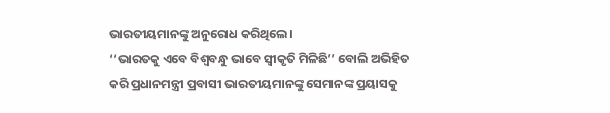ଭାରତୀୟମାନଙ୍କୁ ଅନୁରୋଧ କରିଥିଲେ।
‘‘ଭାରତକୁ ଏବେ ବିଶ୍ୱବନ୍ଧୁ ଭାବେ ସ୍ୱୀକୃତି ମିଳିଛି’’ ବୋଲି ଅଭିହିତ କରି ପ୍ରଧାନମନ୍ତ୍ରୀ ପ୍ରବାସୀ ଭାରତୀୟମାନଙ୍କୁ ସେମାନଙ୍କ ପ୍ରୟାସକୁ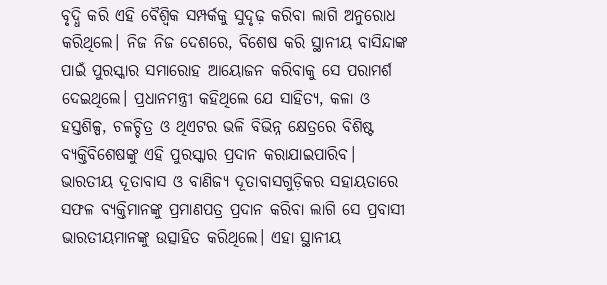ବୃଦ୍ଧି କରି ଏହି ବୈଶ୍ୱିକ ସମ୍ପର୍କକୁ ସୁଦୃଢ଼ କରିବା ଲାଗି ଅନୁରୋଧ କରିଥିଲେ। ନିଜ ନିଜ ଦେଶରେ, ବିଶେଷ କରି ସ୍ଥାନୀୟ ବାସିନ୍ଦାଙ୍କ ପାଇଁ ପୁରସ୍କାର ସମାରୋହ ଆୟୋଜନ କରିବାକୁ ସେ ପରାମର୍ଶ ଦେଇଥିଲେ। ପ୍ରଧାନମନ୍ତ୍ରୀ କହିଥିଲେ ଯେ ସାହିତ୍ୟ, କଳା ଓ ହସ୍ତଶିଳ୍ପ, ଚଳଚ୍ଚିତ୍ର ଓ ଥିଏଟର ଭଳି ବିଭିନ୍ନ କ୍ଷେତ୍ରରେ ବିଶିଷ୍ଟ ବ୍ୟକ୍ତିବିଶେଷଙ୍କୁ ଏହି ପୁରସ୍କାର ପ୍ରଦାନ କରାଯାଇପାରିବ। ଭାରତୀୟ ଦୂତାବାସ ଓ ବାଣିଜ୍ୟ ଦୂତାବାସଗୁଡ଼ିକର ସହାୟତାରେ ସଫଳ ବ୍ୟକ୍ତିମାନଙ୍କୁ ପ୍ରମାଣପତ୍ର ପ୍ରଦାନ କରିବା ଲାଗି ସେ ପ୍ରବାସୀ ଭାରତୀୟମାନଙ୍କୁ ଉତ୍ସାହିତ କରିଥିଲେ। ଏହା ସ୍ଥାନୀୟ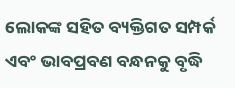ଲୋକଙ୍କ ସହିତ ବ୍ୟକ୍ତିଗତ ସମ୍ପର୍କ ଏବଂ ଭାବପ୍ରବଣ ବନ୍ଧନକୁ ବୃଦ୍ଧି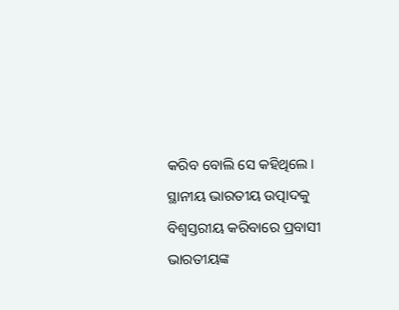କରିବ ବୋଲି ସେ କହିଥିଲେ।
ସ୍ଥାନୀୟ ଭାରତୀୟ ଉତ୍ପାଦକୁ ବିଶ୍ୱସ୍ତରୀୟ କରିବାରେ ପ୍ରବାସୀ ଭାରତୀୟଙ୍କ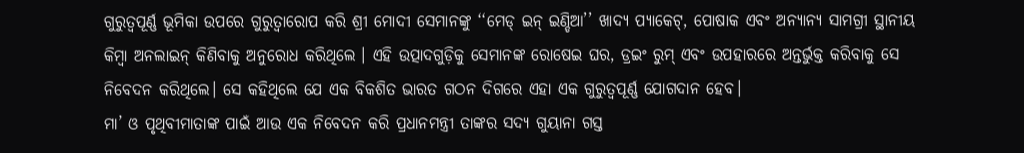ଗୁରୁତ୍ୱପୂର୍ଣ୍ଣ ଭୂମିକା ଉପରେ ଗୁରୁତ୍ୱାରୋପ କରି ଶ୍ରୀ ମୋଦୀ ସେମାନଙ୍କୁ ‘‘ମେଡ୍ ଇନ୍ ଇଣ୍ଡିଆ’’ ଖାଦ୍ୟ ପ୍ୟାକେଟ୍, ପୋଷାକ ଏବଂ ଅନ୍ୟାନ୍ୟ ସାମଗ୍ରୀ ସ୍ଥାନୀୟ କିମ୍ବା ଅନଲାଇନ୍ କିଣିବାକୁ ଅନୁରୋଧ କରିଥିଲେ । ଏହି ଉତ୍ପାଦଗୁଡ଼ିକୁ ସେମାନଙ୍କ ରୋଷେଇ ଘର, ଡ୍ରଇଂ ରୁମ୍ ଏବଂ ଉପହାରରେ ଅନ୍ତର୍ଭୁକ୍ତ କରିବାକୁ ସେ ନିବେଦନ କରିଥିଲେ। ସେ କହିଥିଲେ ଯେ ଏକ ବିକଶିତ ଭାରତ ଗଠନ ଦିଗରେ ଏହା ଏକ ଗୁରୁତ୍ୱପୂର୍ଣ୍ଣ ଯୋଗଦାନ ହେବ।
ମା’ ଓ ପୃଥିବୀମାତାଙ୍କ ପାଇଁ ଆଉ ଏକ ନିବେଦନ କରି ପ୍ରଧାନମନ୍ତ୍ରୀ ତାଙ୍କର ସଦ୍ୟ ଗୁୟାନା ଗସ୍ତ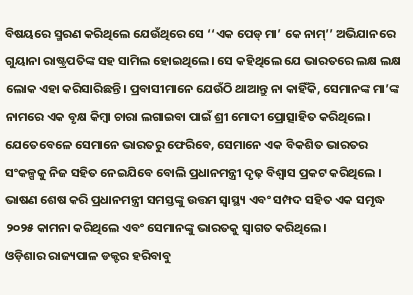ବିଷୟରେ ସ୍ମରଣ କରିଥିଲେ ଯେଉଁଥିରେ ସେ ‘‘ଏକ ପେଡ୍ ମା’ କେ ନାମ୍’’ ଅଭିଯାନରେ ଗୁୟାନା ରାଷ୍ଟ୍ରପତିଙ୍କ ସହ ସାମିଲ ହୋଇଥିଲେ। ସେ କହିଥିଲେ ଯେ ଭାରତରେ ଲକ୍ଷ ଲକ୍ଷ ଲୋକ ଏହା କରିସାରିଛନ୍ତି। ପ୍ରବାସୀମାନେ ଯେଉଁଠି ଥାଆନ୍ତୁ ନା କାହିଁକି, ସେମାନଙ୍କ ମା’ଙ୍କ ନାମରେ ଏକ ବୃକ୍ଷ କିମ୍ବା ଚାରା ଲଗାଇବା ପାଇଁ ଶ୍ରୀ ମୋଦୀ ପ୍ରୋତ୍ସାହିତ କରିଥିଲେ। ଯେତେବେଳେ ସେମାନେ ଭାରତରୁ ଫେରିବେ, ସେମାନେ ଏକ ବିକଶିତ ଭାରତର ସଂକଳ୍ପକୁ ନିଜ ସହିତ ନେଇଯିବେ ବୋଲି ପ୍ରଧାନମନ୍ତ୍ରୀ ଦୃଢ଼ ବିଶ୍ୱାସ ପ୍ରକଟ କରିଥିଲେ । ଭାଷଣ ଶେଷ କରି ପ୍ରଧାନମନ୍ତ୍ରୀ ସମସ୍ତଙ୍କୁ ଉତ୍ତମ ସ୍ୱାସ୍ଥ୍ୟ ଏବଂ ସମ୍ପଦ ସହିତ ଏକ ସମୃଦ୍ଧ ୨୦୨୫ କାମନା କରିଥିଲେ ଏବଂ ସେମାନଙ୍କୁ ଭାରତକୁ ସ୍ୱାଗତ କରିଥିଲେ।
ଓଡ଼ିଶାର ରାଜ୍ୟପାଳ ଡକ୍ଟର ହରିବାବୁ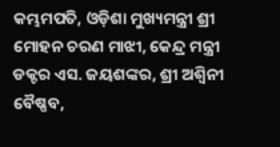କମ୍ଭମପତି, ଓଡ଼ିଶା ମୁଖ୍ୟମନ୍ତ୍ରୀ ଶ୍ରୀ ମୋହନ ଚରଣ ମାଝୀ, କେନ୍ଦ୍ର ମନ୍ତ୍ରୀ ଡକ୍ଟର ଏସ. ଜୟଶଙ୍କର, ଶ୍ରୀ ଅଶ୍ୱିନୀ ବୈଷ୍ଣବ,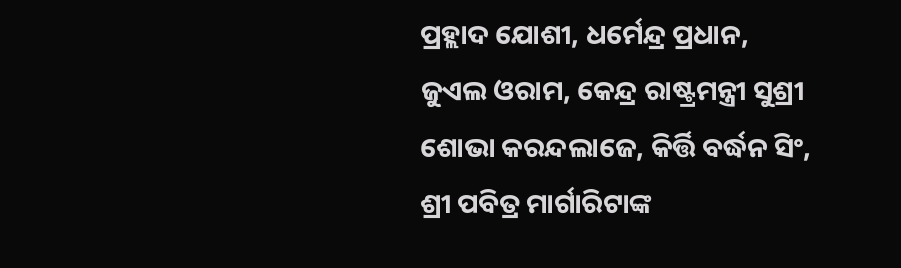ପ୍ରହ୍ଲାଦ ଯୋଶୀ, ଧର୍ମେନ୍ଦ୍ର ପ୍ରଧାନ, ଜୁଏଲ ଓରାମ, କେନ୍ଦ୍ର ରାଷ୍ଟ୍ରମନ୍ତ୍ରୀ ସୁଶ୍ରୀ ଶୋଭା କରନ୍ଦଲାଜେ, କିର୍ତ୍ତି ବର୍ଦ୍ଧନ ସିଂ, ଶ୍ରୀ ପବିତ୍ର ମାର୍ଗାରିଟାଙ୍କ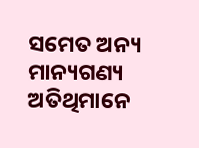ସମେତ ଅନ୍ୟ ମାନ୍ୟଗଣ୍ୟ ଅତିଥିମାନେ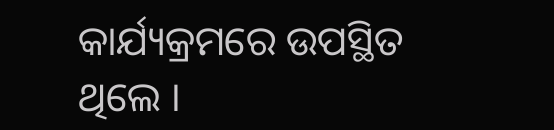କାର୍ଯ୍ୟକ୍ରମରେ ଉପସ୍ଥିତ ଥିଲେ ।